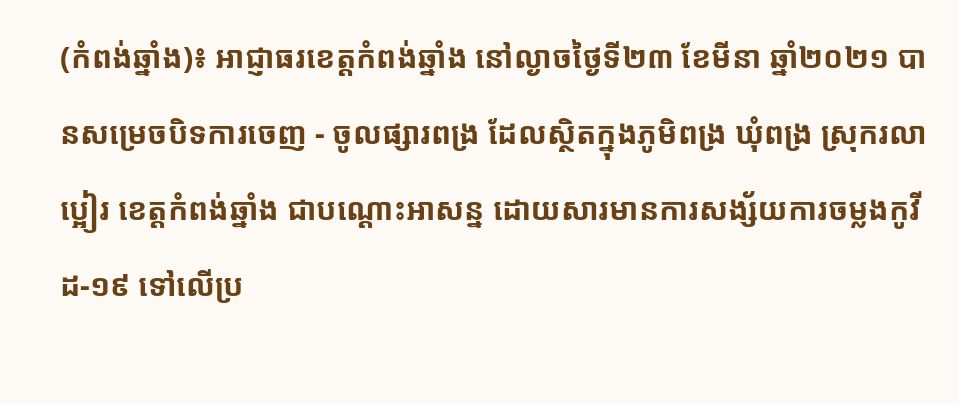(កំពង់ឆ្នាំង)៖ អាជ្ញាធរខេត្តកំពង់ឆ្នាំង នៅល្ងាចថ្ងៃទី២៣ ខែមីនា ឆ្នាំ២០២១ បានសម្រេចបិទការចេញ - ចូលផ្សារពង្រ ដែលស្ថិតក្នុងភូមិពង្រ ឃុំពង្រ ស្រុករលាប្អៀរ ខេត្តកំពង់ឆ្នាំង ជាបណ្ដោះអាសន្ន ដោយសារមានការសង្ស័យការចម្លងកូវីដ-១៩ ទៅលើប្រ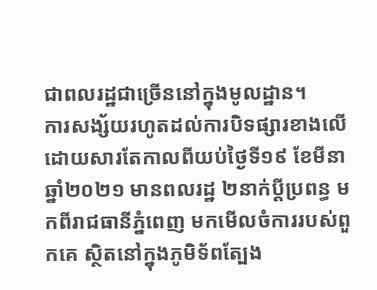ជាពលរដ្ឋជាច្រើននៅក្នុងមូលដ្ឋាន។
ការសង្ស័យរហូតដល់ការបិទផ្សារខាងលើ ដោយសារតែកាលពីយប់ថ្ងៃទី១៩ ខែមីនា ឆ្នាំ២០២១ មានពលរដ្ឋ ២នាក់ប្ដីប្រពន្ធ មកពីរាជធានីភ្នំពេញ មកមើលចំការរបស់ពួកគេ ស្ថិតនៅក្នុងភូមិទ័ពត្បែង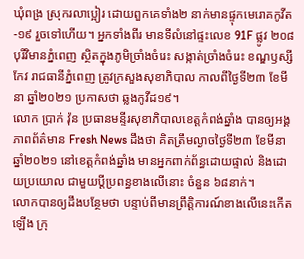ឃុំពង្រ ស្រុករលាប្អៀរ ដោយពួកគេទាំង២ នាក់មានផ្ទុកមេរោគកូវីត-១៩ រួចទៅហើយ។ អ្នកទាំងពីរ មានទីលំនៅផ្ទះលេខ 91F ផ្លូវ ២០៨ បុរីវិមានភ្នំពេញ ស្ថិតក្នុងភូមិច្រាំងចំរេះ សង្កាត់ច្រាំងចំរេះ ខណ្ឌឫស្សីកែវ រាជធានីភ្នំពេញ ត្រូវក្រសួងសុខាភិបាល កាលពីថ្ងៃទី២៣ ខែមីនា ឆ្នាំ២០២១ ប្រកាសថា ឆ្លងកូវីដ១៩។
លោក ប្រាក់ វ៉ុន ប្រធានមន្ទីរសុខាភិបាលខេត្តកំពង់ឆ្នាំង បានឲ្យអង្គភាពព័ត៌មាន Fresh News ដឹងថា គិតត្រឹមល្ងាចថ្ងៃទី២៣ ខែមីនា ឆ្នាំ២០២១ នៅខេត្តកំពង់ឆ្នាំង មានអ្នកពាក់ព័ន្ធដោយផ្ទាល់ និងដោយប្រយោល ជាមួយប្តីប្រពន្ធខាងលើនោះ ចំនួន ៦៨នាក់។
លោកបានឲ្យដឹងបន្ថែមថា បន្ទាប់ពីមានព្រឹត្តិការណ៍ខាងលើនេះកើតឡើង ក្រុ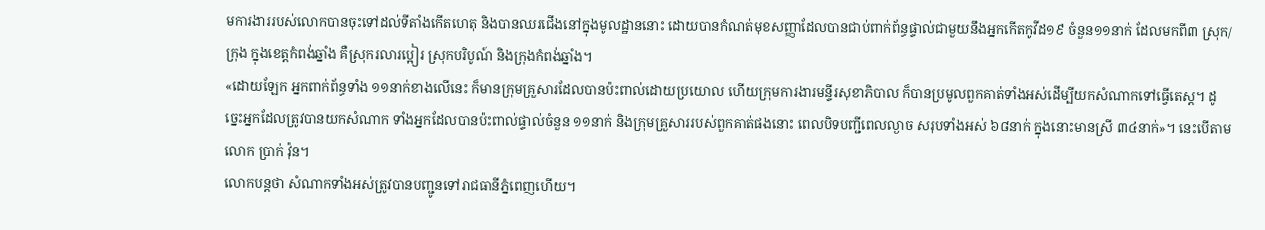មការងាររបស់លោកបានចុះទៅដល់ទីតាំងកើតហេតុ និងបានឈរជើងនៅក្នុងមូលដ្ឋាននោះ ដោយបានកំណត់មុខសញ្ញាដែលបានជាប់ពាក់ព័ន្ធផ្ទាល់ជាមួយនឹងអ្នកកើតកូវីដ១៩ ចំនួន១១នាក់ ដែលមកពី៣ ស្រុក/ក្រុង ក្នុងខេត្តកំពង់ឆ្នាំង គឺស្រុករលារប្អៀរ ស្រុកបរិបូណ៍ និងក្រុងកំពង់ឆ្នាំង។
«ដោយឡែក អ្នកពាក់ព័ន្ធទាំង ១១នាក់ខាងលើនេះ ក៏មានក្រុមគ្រួសារដែលបានប៉ះពាល់ដោយប្រយោល ហើយក្រុមការងារមន្ទីរសុខាភិបាល ក៏បានប្រមូលពួកគាត់ទាំងអស់ដើម្បីយកសំណាកទៅធ្វើតេស្ត។ ដូច្នេះអ្នកដែលត្រូវបានយកសំណាក ទាំងអ្នកដែលបានប៉ះពាល់ផ្ទាល់ចំនួន ១១នាក់ និងក្រុមគ្រួសាររបស់ពួកគាត់ផងនោះ ពេលបិទបញ្ជីពេលល្ងាច សរុបទាំងអស់ ៦៨នាក់ ក្នុងនោះមានស្រី ៣៤នាក់»។ នេះបើតាមលោក ប្រាក់ វ៉ុន។
លោកបន្តថា សំណាកទាំងអស់ត្រូវបានបញ្ជូនទៅរាជធានីភ្នំពេញហើយ។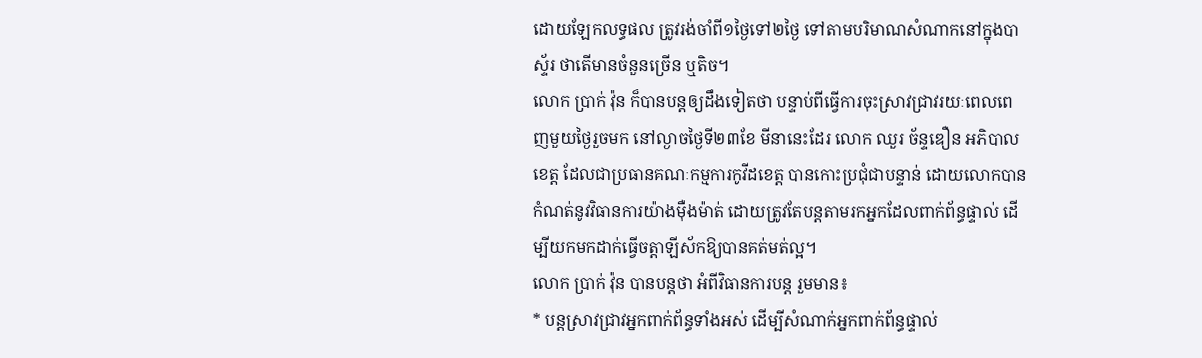ដោយឡែកលទ្ធផល ត្រូវរង់ចាំពី១ថ្ងៃទៅ២ថ្ងៃ ទៅតាមបរិមាណសំណាកនៅក្នុងបាស្ទ័រ ថាតើមានចំនួនច្រើន ឬតិច។
លោក ប្រាក់ វ៉ុន ក៏បានបន្តឲ្យដឹងទៀតថា បន្ទាប់ពីធ្វើការចុះស្រាវជ្រាវរយៈពេលពេញមួយថ្ងៃរួចមក នៅល្ងាចថ្ងៃទី២៣ខែ មីនានេះដែរ លោក ឈួរ ច័ន្ទឌឿន អភិបាលខេត្ត ដែលជាប្រធានគណៈកម្មការកូវីដខេត្ត បានកោះប្រជុំជាបន្ទាន់ ដោយលោកបានកំណត់នូវវិធានការយ៉ាងម៉ឺងម៉ាត់ ដោយត្រូវតែបន្តតាមរកអ្នកដែលពាក់ព័ន្ធផ្ទាល់ ដើម្បីយកមកដាក់ធ្វើចត្តាឡីស័កឱ្យបានគត់មត់ល្អ។
លោក ប្រាក់ វ៉ុន បានបន្តថា អំពីវិធានការបន្ត រួមមាន៖
* បន្តស្រាវជ្រាវអ្នកពាក់ព័ន្ធទាំងអស់ ដើម្បីសំណាក់អ្នកពាក់ព័ន្ធផ្ទាល់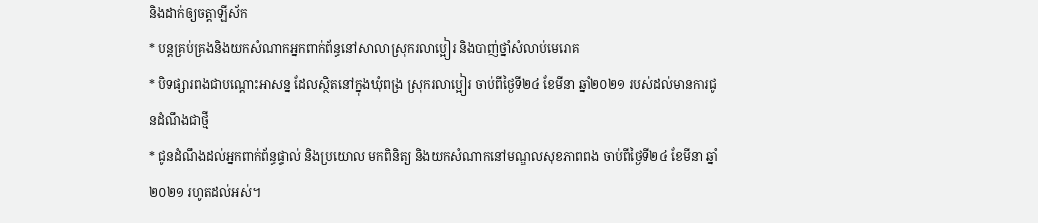និងដាក់ឲ្យចត្តាឡីស័ក
* បន្តគ្រប់គ្រងនិងយកសំណាកអ្នកពាក់ព័ន្ធនៅសាលាស្រុករលាប្អៀរ និងបាញ់ថ្នាំសំលាប់មេរោគ
* បិទផ្សារពងជាបណ្តោះអាសន្ន ដែលស្ថិតនៅក្នុងឃុំពង្រ ស្រុករលាប្អៀរ ចាប់ពីថ្ងៃទី២៤ ខែមីនា ឆ្នាំ២០២១ របស់ដល់មានការជូនដំណឹងជាថ្មី
* ជូនដំណឹងដល់អ្នកពាក់ព័ន្ធផ្ទាល់ និងប្រយោល មកពិនិត្យ និងយកសំណាកនៅមណ្ឌលសុខភាពពង ចាប់ពីថ្ងៃទី២៤ ខែមីនា ឆ្នាំ២០២១ រហូតដល់អស់។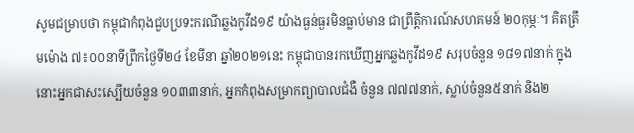សូមជម្រាបថា កម្ពុជាកំពុងជួបប្រទះករណីឆ្លងកូវីដ១៩ យ៉ាងធ្ងន់ធ្ងរមិនធ្លាប់មាន ជាព្រឹត្តិការណ៍សហគមន៍ ២០កុម្ភៈ។ គិតត្រឹមម៉ោង ៧៖០០នាទីព្រឹកថ្ងៃទី២៤ ខែមីនា ឆ្នាំ២០២១នេះ កម្ពុជាបានរកឃើញអ្នកឆ្លងកូវីដ១៩ សរុបចំនួន ១៨១៧នាក់ ក្នុងនោះអ្នកជាសះស្បើយចំនួន ១០៣៣នាក់, អ្នកកំពុងសម្រាកព្យាបាលជំងឺ ចំនួន ៧៧៧នាក់, ស្លាប់ចំនួន៥នាក់ និង២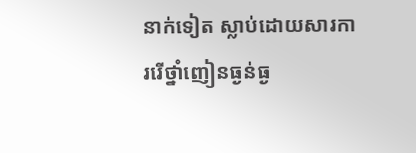នាក់ទៀត ស្លាប់ដោយសារការរើថ្នាំញៀនធ្ងន់ធ្ង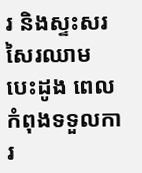រ និងស្ទះសរសៃរឈាមបេះដូង ពេលកំពុងទទួលការ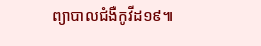ព្យាបាលជំងឺកូវីដ១៩៕